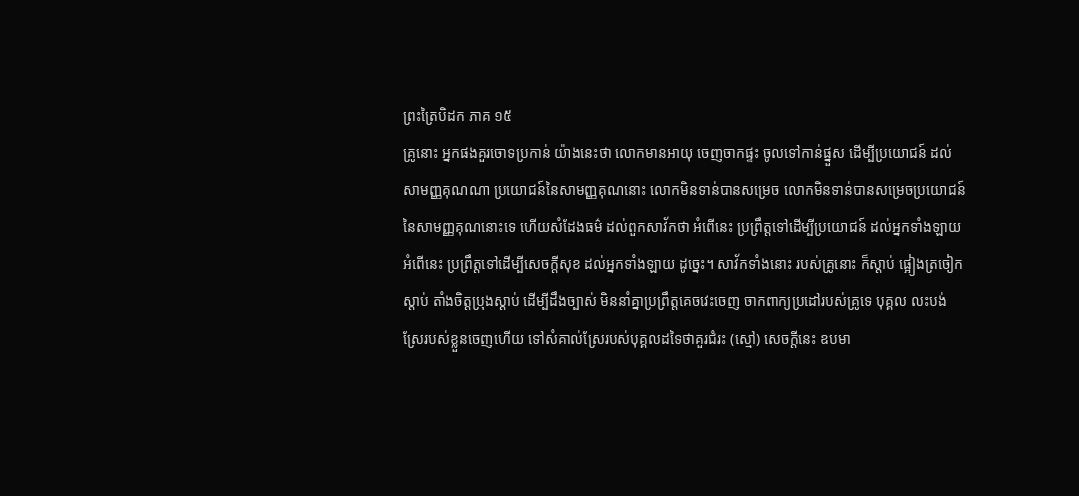ព្រះត្រៃបិដក ភាគ ១៥
គ្រូនោះ អ្នកផងគួរចោទប្រកាន់ យ៉ាងនេះថា លោកមានអាយុ ចេញចាកផ្ទះ ចូលទៅកាន់ផ្នួស ដើម្បីប្រយោជន៍ ដល់សាមញ្ញគុណណា ប្រយោជន៍នៃសាមញ្ញគុណនោះ លោកមិនទាន់បានសម្រេច លោកមិនទាន់បានសម្រេចប្រយោជន៍នៃសាមញ្ញគុណនោះទេ ហើយសំដែងធម៌ ដល់ពួកសាវ័កថា អំពើនេះ ប្រព្រឹត្តទៅដើម្បីប្រយោជន៍ ដល់អ្នកទាំងឡាយ អំពើនេះ ប្រព្រឹត្តទៅដើម្បីសេចក្តីសុខ ដល់អ្នកទាំងឡាយ ដូច្នេះ។ សាវ័កទាំងនោះ របស់គ្រូនោះ ក៏ស្តាប់ ផ្អៀងត្រចៀកស្តាប់ តាំងចិត្តប្រុងស្តាប់ ដើម្បីដឹងច្បាស់ មិននាំគ្នាប្រព្រឹត្តគេចវេះចេញ ចាកពាក្យប្រដៅរបស់គ្រូទេ បុគ្គល លះបង់ស្រែរបស់ខ្លួនចេញហើយ ទៅសំគាល់ស្រែរបស់បុគ្គលដទៃថាគួរជំរះ (ស្មៅ) សេចក្តីនេះ ឧបមា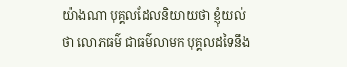យ៉ាងណា បុគ្គលដែលនិយាយថា ខ្ញុំយល់ថា លោភធម៌ ជាធម៌លាមក បុគ្គលដទៃនឹង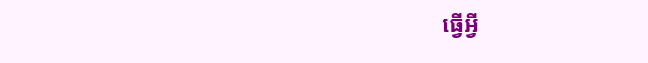ធ្វើអ្វី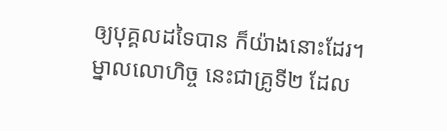ឲ្យបុគ្គលដទៃបាន ក៏យ៉ាងនោះដែរ។ ម្នាលលោហិច្ច នេះជាគ្រូទី២ ដែល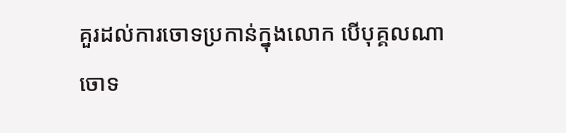គួរដល់ការចោទប្រកាន់ក្នុងលោក បើបុគ្គលណា ចោទ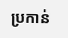ប្រកាន់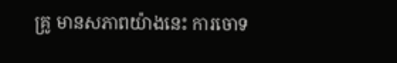គ្រូ មានសភាពយ៉ាងនេះ ការចោទ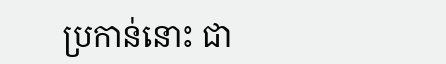ប្រកាន់នោះ ជា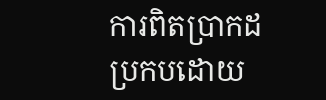ការពិតប្រាកដ ប្រកបដោយ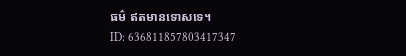ធម៌ ឥតមានទោសទេ។
ID: 636811857803417347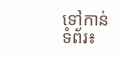ទៅកាន់ទំព័រ៖